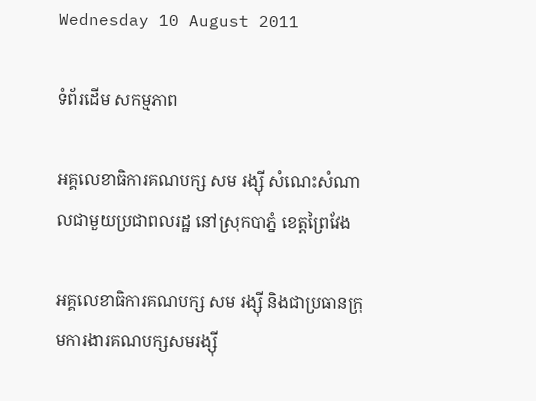Wednesday 10 August 2011

ទំព័រដើម សកម្មភាព

អគ្គលេខាធិការគណបក្ស សម រង្ស៊ី សំណេះសំណាលជាមួយប្រជាពលរដ្ឋ នៅស្រុកបាភ្នំ ខេត្តព្រៃវែង

អគ្គលេខាធិការគណបក្ស សម រង្ស៊ី និងជាប្រធានក្រុមការងារគណបក្សសមរង្ស៊ី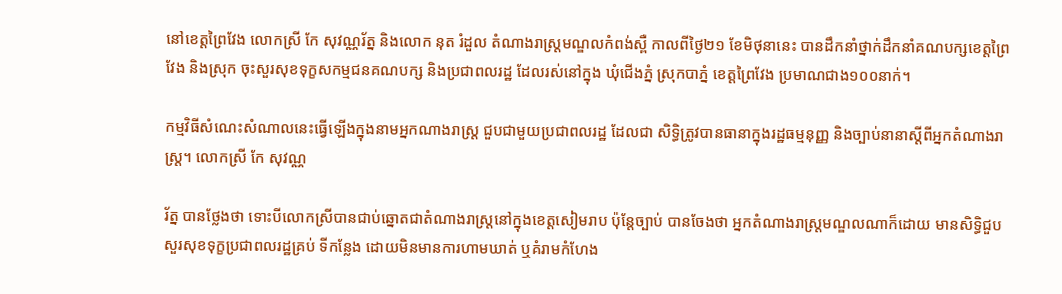នៅខេត្តព្រៃវែង លោកស្រី កែ សុវណ្ណរ័ត្ន និងលោក នុត រំដួល តំណាងរាស្ត្រមណ្ឌលកំពង់ស្ពឺ កាលពីថ្ងៃ២១ ខែមិថុនានេះ បានដឹកនាំថ្នាក់ដឹកនាំគណបក្សខេត្តព្រៃវែង និងស្រុក ចុះសួរសុខទុក្ខសកម្មជនគណបក្ស និងប្រជាពលរដ្ឋ ដែលរស់នៅក្នុង ឃុំជើងភ្នំ ស្រុកបាភ្នំ ខេត្តព្រៃវែង ប្រមាណជាង១០០នាក់។

កម្មវិធីសំណេះសំណាលនេះធ្វើឡើងក្នុងនាមអ្នកណាងរាស្ត្រ ជួបជាមួយប្រជាពលរដ្ឋ ដែលជា សិទ្ធិត្រូវបានធានាក្នុងរដ្ឋធម្មនុញ្ញ និងច្បាប់នានាស្តីពីអ្នកតំណាងរាស្ត្រ។ លោកស្រី កែ សុវណ្ណ

រ័ត្ន បានថ្លែងថា ទោះបីលោកស្រីបានជាប់ឆ្នោតជាតំណាងរាស្ត្រនៅក្នុងខេត្តសៀមរាប ប៉ុន្តែច្បាប់ បានចែងថា អ្នកតំណាងរាស្ត្រមណ្ឌលណាក៏ដោយ មានសិទ្ធិជួបសួរសុខទុក្ខប្រជាពលរដ្ឋគ្រប់ ទីកន្លែង ដោយមិនមានការហាមឃាត់ ឬគំរាមកំហែង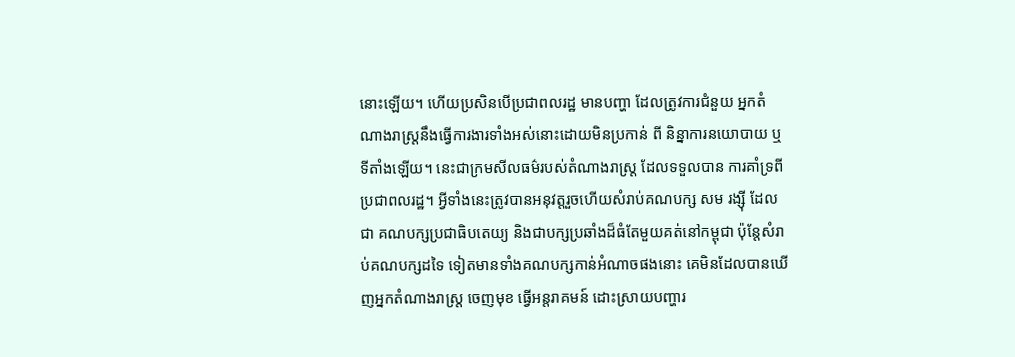នោះឡើយ។ ហើយប្រសិនបើប្រជាពលរដ្ឋ មានបញ្ហា ដែលត្រូវការជំនួយ អ្នកតំណាងរាស្ត្រនឹងធ្វើការងារទាំងអស់នោះដោយមិនប្រកាន់ ពី និន្នាការនយោបាយ ឬទីតាំងឡើយ។ នេះជាក្រមសីលធម៌របស់តំណាងរាស្ត្រ ដែលទទួលបាន ការគាំទ្រពីប្រជាពលរដ្ឋ។ អ្វីទាំងនេះត្រូវបានអនុវត្តរួចហើយសំរាប់គណបក្ស សម រង្ស៊ី ដែលជា គណបក្សប្រជាធិបតេយ្យ និងជាបក្សប្រឆាំងដ៏ធំតែមួយគត់នៅកម្ពុជា ប៉ុន្តែសំរាប់គណបក្សដទៃ ទៀតមានទាំងគណបក្សកាន់អំណាចផងនោះ គេមិនដែលបានឃើញអ្នកតំណាងរាស្ត្រ ចេញមុខ ធ្វើអន្តរាគមន៍ ដោះស្រាយបញ្ហារ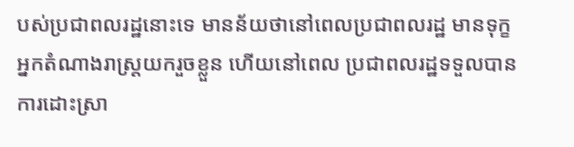បស់ប្រជាពលរដ្ឋនោះទេ មានន័យថានៅពេលប្រជាពលរដ្ឋ មានទុក្ខ អ្នកតំណាងរាស្ត្រយករួចខ្លួន ហើយនៅពេល ប្រជាពលរដ្ឋទទួលបានការដោះស្រា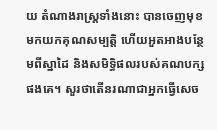យ តំណាងរាស្ត្រទាំងនោះ បានចេញមុខមកយកគុណសម្បត្តិ ហើយអួតអាងបន្ថែមពីស្នាដៃ និងសមិទ្ធិផលរបស់គណបក្សផងគេ។ សួរថាតើនរណាជាអ្នកធ្វើសេច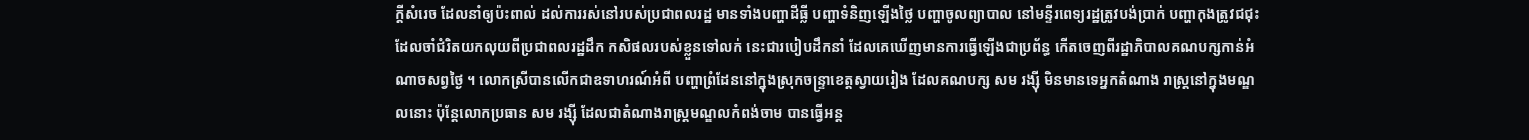ក្តីសំរេច ដែលនាំឲ្យប៉ះពាល់ ដល់ការរស់នៅរបស់ប្រជាពលរដ្ឋ មានទាំងបញ្ហាដីធ្លី បញ្ហាទំនិញឡើងថ្លៃ បញ្ហាចូលព្យាបាល នៅមន្ទីរពេទ្យរដ្ឋត្រូវបង់ប្រាក់ បញ្ហាកុងត្រូវជជុះ ដែលចាំជំរិតយកលុយពីប្រជាពលរដ្ឋដឹក កសិផលរបស់ខ្លួនទៅលក់ នេះជារបៀបដឹកនាំ ដែលគេឃើញមានការធ្វើឡើងជាប្រព័ន្ធ កើតចេញពីរដ្ឋាភិបាលគណបក្សកាន់អំណាចសព្វថ្ងៃ ។ លោកស្រីបានលើកជាឧទាហរណ៍អំពី បញ្ហាព្រំដែននៅក្នុងស្រុកចន្ទ្រាខេត្តស្វាយរៀង ដែលគណបក្ស សម រង្ស៊ី មិនមានទេអ្នកតំណាង រាស្ត្រនៅក្នុងមណ្ឌលនោះ ប៉ុន្តែលោកប្រធាន សម រង្ស៊ី ដែលជាតំណាងរាស្រ្តមណ្ឌលកំពង់ចាម បានធ្វើអន្ត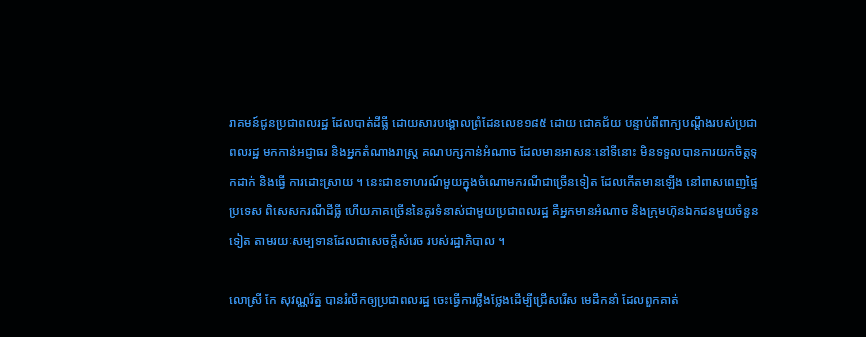រាគមន៍ជូនប្រជាពលរដ្ឋ ដែលបាត់ដីធ្លី ដោយសារបង្គោលព្រំដែនលេខ១៨៥ ដោយ ជោគជ័យ បន្ទាប់ពីពាក្យបណ្តឹងរបស់ប្រជាពលរដ្ឋ មកកាន់អជ្ញាធរ និងអ្នកតំណាងរាស្ត្រ គណបក្សកាន់អំណាច ដែលមានអាសនៈនៅទីនោះ មិនទទួលបានការយកចិត្តទុកដាក់ និងធ្វើ ការដោះស្រាយ ។ នេះជាឧទាហរណ៍មួយក្នុងចំណោមករណីជាច្រើនទៀត ដែលកើតមានឡើង នៅពាសពេញផ្ទៃប្រទេស ពិសេសករណីដីធ្លី ហើយភាគច្រើននៃគូរទំនាស់ជាមួយប្រជាពលរដ្ឋ គឺអ្នកមានអំណាច និងក្រុមហ៊ុនឯកជនមួយចំនួនទៀត តាមរយៈសម្បទានដែលជាសេចក្តីសំរេច របស់រដ្ឋាភិបាល ។

លោស្រី កែ សុវណ្ណរ័ត្ន បានរំលឹកឲ្យប្រជាពលរដ្ឋ ចេះធ្វើការថ្លឹងថ្លែងដើម្បីជ្រើសរើស មេដឹកនាំ ដែលពួកគាត់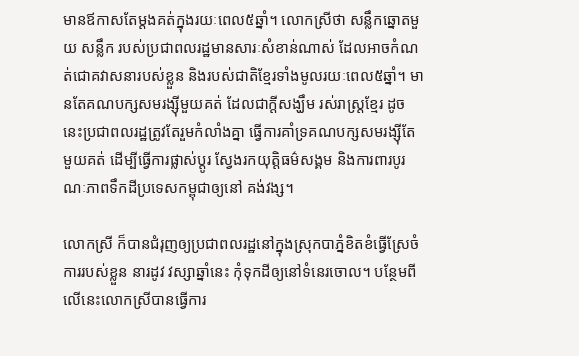មានឪកាសតែម្តងគត់ក្នុងរយៈពេល៥ឆ្នាំ។ លោកស្រីថា សន្លឹកឆ្នោតមួយ សន្លឹក របស់ប្រជាពលរដ្ឋមានសារៈសំខាន់ណាស់ ដែលអាចកំណត់ជោគវាសនារបស់ខ្លួន និងរបស់ជាតិខ្មែរទាំងមូលរយៈពេល៥ឆ្នាំ។ មានតែគណបក្សសមរង្ស៊ីមួយគត់ ដែលជាក្តីសង្ឃឹម រស់រាស្ត្រខ្មែរ ដូចនេះប្រជាពលរដ្ឋត្រូវតែរួមកំលាំងគ្នា ធ្វើការគាំទ្រគណបក្សសមរង្ស៊ីតែមួយគត់ ដើម្បីធ្វើការផ្លាស់ប្តូរ ស្វែងរកយុត្តិធម៌សង្គម និងការពារបូរណៈភាពទឹកដីប្រទេសកម្ពុជាឲ្យនៅ គង់វង្ស។

លោកស្រី ក៏បានជំរុញឲ្យប្រជាពលរដ្ឋនៅក្នុងស្រុកបាភ្នំខិតខំធ្វើស្រែចំការរបស់ខ្លួន នារដូវ វស្សាឆ្នាំនេះ កុំទុកដីឲ្យនៅទំនេរចោល។ បន្ថែមពីលើនេះលោកស្រីបានធ្វើការ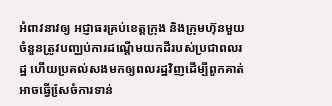អំពាវនាវឲ្យ អជ្ញាធរគ្រប់ខេត្តក្រុង និងក្រុមហ៊ុនមួយចំនួនត្រូវបញ្ឈប់ការដណ្តើមយកដីរបស់ប្រជាពលរដ្ឋ ហើយប្រគល់សងមកឲ្យពលរដ្ឋវិញដើម្បីពួកគាត់អាចធ្វើសែ្រចំការទាន់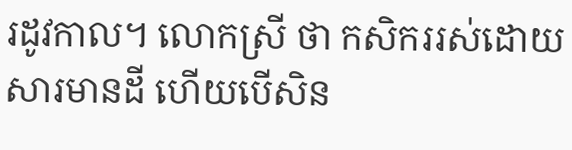រដូវកាល។ លោកស្រី ថា កសិកររស់ដោយសារមានដី ហើយបើសិន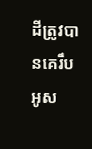ដីត្រូវបានគេរឹបអូស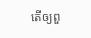តើឲ្យពួ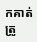កគាត់ត្រូ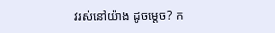វរស់នៅយ៉ាង ដូចម្តេច? ក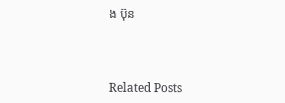ង ប៊ុន



Related Posts